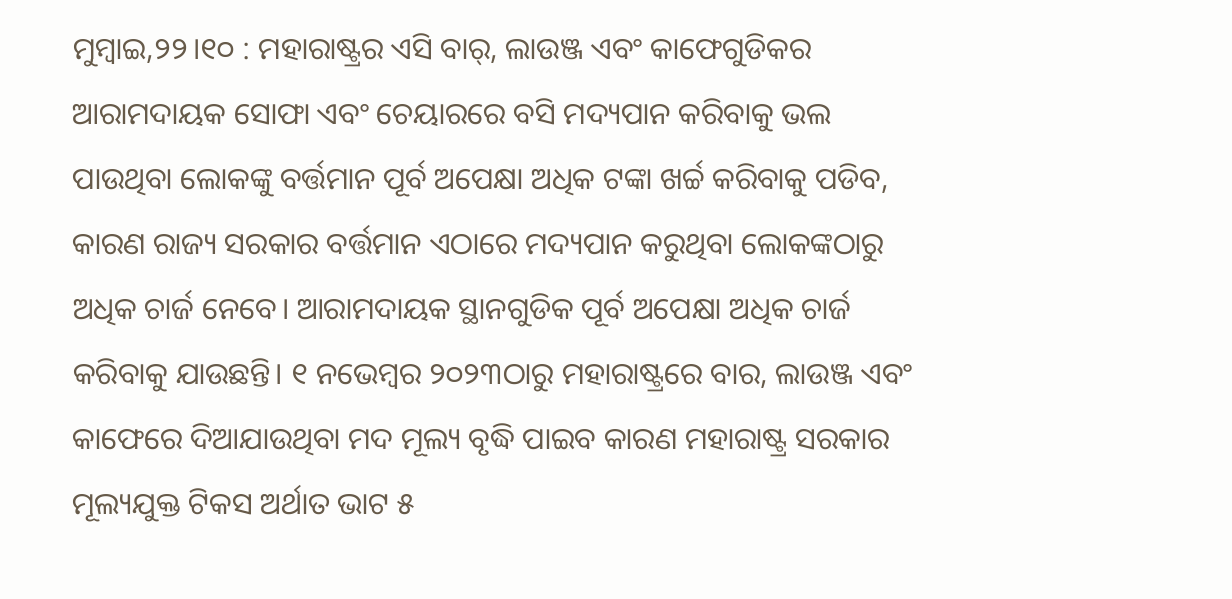ମୁମ୍ବାଇ,୨୨।୧୦ : ମହାରାଷ୍ଟ୍ରର ଏସି ବାର୍, ଲାଉଞ୍ଜ ଏବଂ କାଫେଗୁଡିକର ଆରାମଦାୟକ ସୋଫା ଏବଂ ଚେୟାରରେ ବସି ମଦ୍ୟପାନ କରିବାକୁ ଭଲ ପାଉଥିବା ଲୋକଙ୍କୁ ବର୍ତ୍ତମାନ ପୂର୍ବ ଅପେକ୍ଷା ଅଧିକ ଟଙ୍କା ଖର୍ଚ୍ଚ କରିବାକୁ ପଡିବ, କାରଣ ରାଜ୍ୟ ସରକାର ବର୍ତ୍ତମାନ ଏଠାରେ ମଦ୍ୟପାନ କରୁଥିବା ଲୋକଙ୍କଠାରୁ ଅଧିକ ଚାର୍ଜ ନେବେ। ଆରାମଦାୟକ ସ୍ଥାନଗୁଡିକ ପୂର୍ବ ଅପେକ୍ଷା ଅଧିକ ଚାର୍ଜ କରିବାକୁ ଯାଉଛନ୍ତି। ୧ ନଭେମ୍ବର ୨୦୨୩ଠାରୁ ମହାରାଷ୍ଟ୍ରରେ ବାର, ଲାଉଞ୍ଜ ଏବଂ କାଫେରେ ଦିଆଯାଉଥିବା ମଦ ମୂଲ୍ୟ ବୃଦ୍ଧି ପାଇବ କାରଣ ମହାରାଷ୍ଟ୍ର ସରକାର ମୂଲ୍ୟଯୁକ୍ତ ଟିକସ ଅର୍ଥାତ ଭାଟ ୫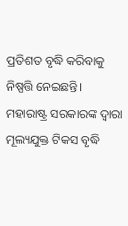ପ୍ରତିଶତ ବୃଦ୍ଧି କରିବାକୁ ନିଷ୍ପତ୍ତି ନେଇଛନ୍ତି।
ମହାରାଷ୍ଟ୍ର ସରକାରଙ୍କ ଦ୍ୱାରା ମୂଲ୍ୟଯୁକ୍ତ ଟିକସ ବୃଦ୍ଧି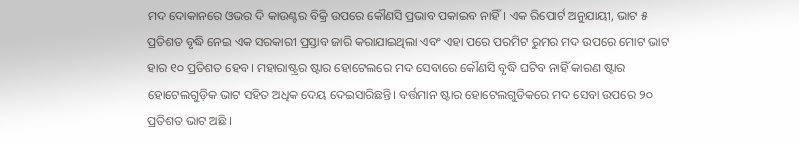ମଦ ଦୋକାନରେ ଓଭର ଦି କାଉଣ୍ଟର ବିକ୍ରି ଉପରେ କୌଣସି ପ୍ରଭାବ ପକାଇବ ନାହିଁ। ଏକ ରିପୋର୍ଟ ଅନୁଯାୟୀ, ଭାଟ ୫ ପ୍ରତିଶତ ବୃଦ୍ଧି ନେଇ ଏକ ସରକାରୀ ପ୍ରସ୍ତାବ ଜାରି କରାଯାଇଥିଲା ଏବଂ ଏହା ପରେ ପରମିଟ ରୁମର ମଦ ଉପରେ ମୋଟ ଭାଟ ହାର ୧୦ ପ୍ରତିଶତ ହେବ। ମହାରାଷ୍ଟ୍ରର ଷ୍ଟାର ହୋଟେଲରେ ମଦ ସେବାରେ କୌଣସି ବୃଦ୍ଧି ଘଟିବ ନାହିଁ କାରଣ ଷ୍ଟାର ହୋଟେଲଗୁଡ଼ିକ ଭାଟ ସହିତ ଅଧିକ ଦେୟ ଦେଇସାରିଛନ୍ତି। ବର୍ତ୍ତମାନ ଷ୍ଟାର ହୋଟେଲଗୁଡିକରେ ମଦ ସେବା ଉପରେ ୨୦ ପ୍ରତିଶତ ଭାଟ ଅଛି ।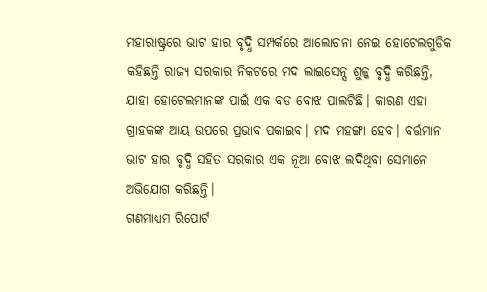ମହାରାଷ୍ଟ୍ରରେ ଭାଟ ହାର ବୃଦ୍ଧି ସମ୍ପର୍କରେ ଆଲୋଚନା ନେଇ ହୋଟେଲଗୁଡିକ କହିଛନ୍ତି ରାଜ୍ୟ ସରକାର ନିକଟରେ ମଦ ଲାଇସେନ୍ସ ଶୁଳ୍କ ବୃଦ୍ଧି କରିଛନ୍ତି, ଯାହା ହୋଟେଲମାନଙ୍କ ପାଇଁ ଏକ ବଡ ବୋଝ ପାଲଟିଛି। କାରଣ ଏହା ଗ୍ରାହକଙ୍କ ଆୟ ଉପରେ ପ୍ରଭାବ ପକାଇବ। ମଦ ମହଙ୍ଗା ହେବ। ବର୍ତ୍ତମାନ ଭାଟ ହାର ବୃଦ୍ଧି ସହିତ ସରକାର ଏକ ନୂଆ ବୋଝ ଲଦିଥିବା ସେମାନେ ଅଭିଯୋଗ କରିଛନ୍ତି।
ଗଣମାଧ୍ୟମ ରିପୋର୍ଟ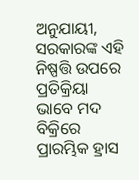ଅନୁଯାୟୀ, ସରକାରଙ୍କ ଏହି ନିଷ୍ପତ୍ତି ଉପରେ ପ୍ରତିକ୍ରିୟା ଭାବେ ମଦ ବିକ୍ରିରେ ପ୍ରାରମ୍ଭିକ ହ୍ରାସ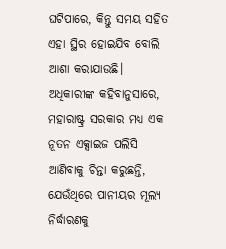ଘଟିପାରେ, କିନ୍ତୁ ସମୟ ସହିତ ଏହା ସ୍ଥିର ହୋଇଯିବ ବୋଲି ଆଶା କରାଯାଉଛି। ଅଧିକାରୀଙ୍କ କହିବାନୁସାରେ, ମହାରାଷ୍ଟ୍ର ସରକାର ମଧ୍ୟ ଏକ ନୂତନ ଏକ୍ସାଇଜ ପଲିସି ଆଣିବାକୁ ଚିନ୍ତା କରୁଛନ୍ତି, ଯେଉଁଥିରେ ପାନୀୟର ମୂଲ୍ୟ ନିର୍ଦ୍ଧାରଣକୁ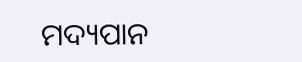ମଦ୍ୟପାନ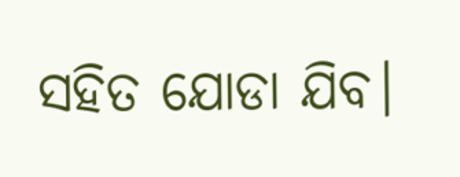ସହିତ ଯୋଡା ଯିବ।